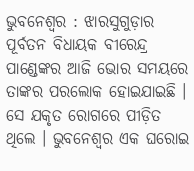ଭୁବନେଶ୍ୱର : ଝାରସୁଗୁଡ଼ାର ପୂର୍ବତନ ବିଧାୟକ ବୀରେନ୍ଦ୍ର ପାଣ୍ଡେଙ୍କର ଆଜି ଭୋର ସମୟରେ ତାଙ୍କର ପରଲୋକ ହୋଇଯାଇଛି । ସେ ଯକୃତ ରୋଗରେ ପୀଡ଼ିତ ଥିଲେ । ଭୁବନେଶ୍ୱର ଏକ ଘରୋଇ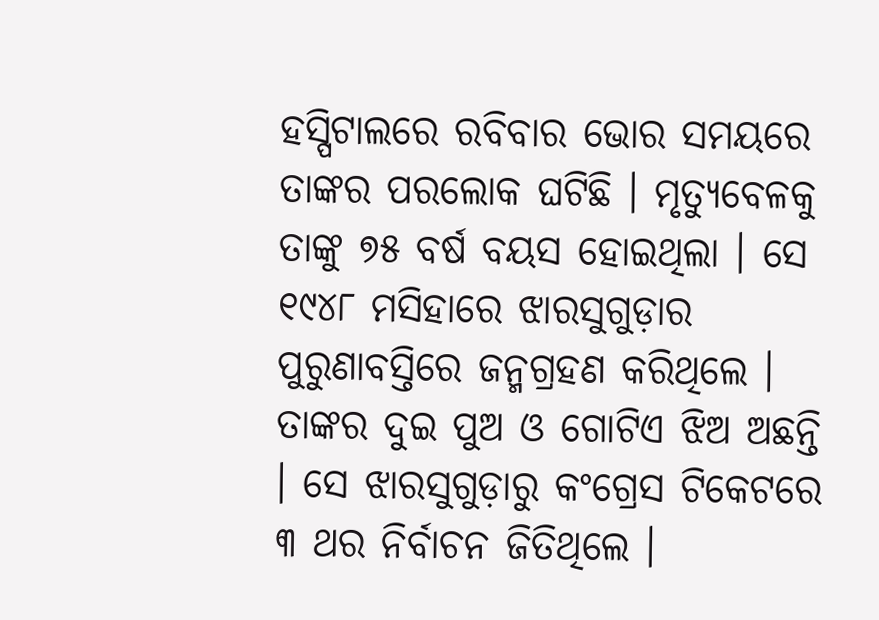ହସ୍ପିଟାଲରେ ରବିବାର ଭୋର ସମୟରେ ତାଙ୍କର ପରଲୋକ ଘଟିଛି । ମୃତ୍ୟୁବେଳକୁ ତାଙ୍କୁ ୭୫ ବର୍ଷ ବୟସ ହୋଇଥିଲା । ସେ ୧୯୪୮ ମସିହାରେ ଝାରସୁଗୁଡ଼ାର ପୁରୁଣାବସ୍ତିରେ ଜନ୍ମଗ୍ରହଣ କରିଥିଲେ । ତାଙ୍କର ଦୁଇ ପୁଅ ଓ ଗୋଟିଏ ଝିଅ ଅଛନ୍ତି । ସେ ଝାରସୁଗୁଡ଼ାରୁ କଂଗ୍ରେସ ଟିକେଟରେ ୩ ଥର ନିର୍ବାଚନ ଜିତିଥିଲେ ।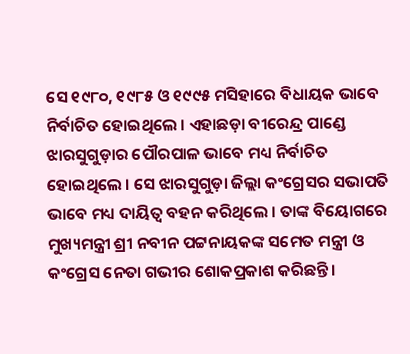ସେ ୧୯୮୦, ୧୯୮୫ ଓ ୧୯୯୫ ମସିହାରେ ବିଧାୟକ ଭାବେ ନିର୍ବାଚିତ ହୋଇଥିଲେ । ଏହାଛଡ଼ା ବୀରେନ୍ଦ୍ର ପାଣ୍ଡେ ଝାରସୁଗୁଡ଼ାର ପୌରପାଳ ଭାବେ ମଧ୍ୟ ନିର୍ବାଚିତ ହୋଇଥିଲେ । ସେ ଝାରସୁଗୁଡ଼ା ଜିଲ୍ଲା କଂଗ୍ରେସର ସଭାପତି ଭାବେ ମଧ୍ୟ ଦାୟିତ୍ୱ ବହନ କରିଥିଲେ । ତାଙ୍କ ବିୟୋଗରେ ମୁଖ୍ୟମନ୍ତ୍ରୀ ଶ୍ରୀ ନବୀନ ପଟ୍ଟନାୟକଙ୍କ ସମେତ ମନ୍ତ୍ରୀ ଓ କଂଗ୍ରେସ ନେତା ଗଭୀର ଶୋକପ୍ରକାଶ କରିଛନ୍ତି ।